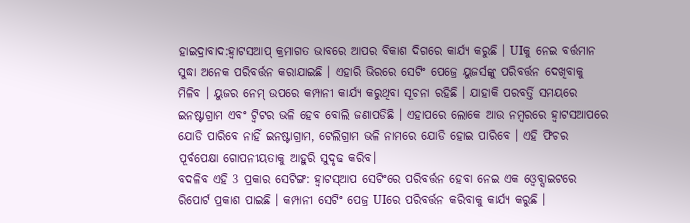ହାଇଦ୍ରାବାଦ:ହ୍ବାଟସଆପ୍ କ୍ରମାଗତ ଭାବରେ ଆପର ବିକାଶ ଦିଗରେ କାର୍ଯ୍ୟ କରୁଛି । UIକୁ ନେଇ ବର୍ତ୍ତମାନ ସୁଦ୍ଧା ଅନେକ ପରିବର୍ତ୍ତନ କରାଯାଇଛି । ଏହାରି ଭିରରେ ସେଟିଂ ପେଜ୍ରେ ୟୁଜର୍ସଙ୍କୁ ପରିବର୍ତ୍ତନ ଦେଖିବାକୁ ମିଳିବ । ୟୁଜର ନେମ୍ ଉପରେ କମ୍ପାନୀ କାର୍ଯ୍ୟ କରୁଥିବା ସୂଚନା ରହିଛି । ଯାହାକି ପରବର୍ତ୍ତି ସମୟରେ ଇନଷ୍ଟାଗ୍ରାମ ଏବଂ ଟ୍ବିଟର ଭଳି ହେବ ବୋଲି ଜଣାପଡିଛି । ଏହାପରେ ଲୋକେ ଆଉ ନମ୍ବରରେ ହ୍ବାଟସଆପରେ ଯୋଡି ପାରିବେ ନାହିଁ ଇନଷ୍ଟାଗ୍ରାମ, ଟେଲିଗ୍ରାମ ଭଳି ନାମରେ ଯୋଡି ହୋଇ ପାରିବେ । ଏହି ଫିଚର ପୂର୍ବପେକ୍ଷା ଗୋପନୀୟତାକୁ ଆହୁରି ସୁଦୃଢ କରିବ।
ବଦଳିବ ଏହି 3 ପ୍ରକାର ସେଟିଙ୍ଗ: ହ୍ବାଟସ୍ଆପ ସେଟିଂରେ ପରିବର୍ତ୍ତନ ହେବା ନେଇ ଏକ ଓ୍ବେବ୍ସାଇଟରେ ରିପୋର୍ଟ ପ୍ରକାଶ ପାଇଛି । କମ୍ପାନୀ ସେଟିଂ ପେଜ୍ର UIରେ ପରିବର୍ତ୍ତନ କରିବାକୁ କାର୍ଯ୍ୟ କରୁଛି ।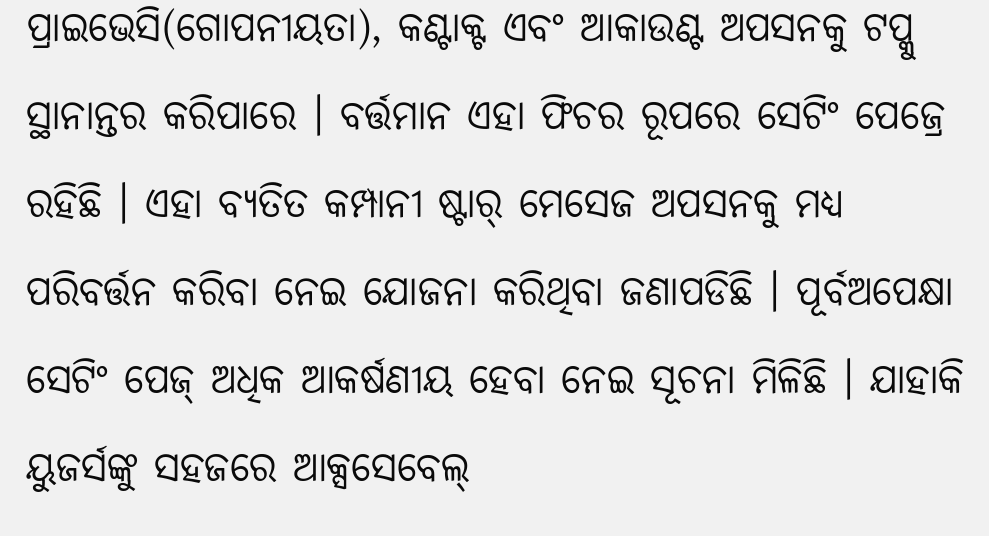ପ୍ରାଇଭେସି(ଗୋପନୀୟତା), କଣ୍ଟାକ୍ଟ ଏବଂ ଆକାଉଣ୍ଟ ଅପସନକୁ ଟପ୍କୁ ସ୍ଥାନାନ୍ତର କରିପାରେ । ବର୍ତ୍ତମାନ ଏହା ଫିଚର ରୂପରେ ସେଟିଂ ପେଜ୍ରେ ରହିଛି । ଏହା ବ୍ୟତିତ କମ୍ପାନୀ ଷ୍ଟାର୍ ମେସେଜ ଅପସନକୁ ମଧ୍ୟ ପରିବର୍ତ୍ତନ କରିବା ନେଇ ଯୋଜନା କରିଥିବା ଜଣାପଡିଛି । ପୂର୍ବଅପେକ୍ଷା ସେଟିଂ ପେଜ୍ ଅଧିକ ଆକର୍ଷଣୀୟ ହେବା ନେଇ ସୂଚନା ମିଳିଛି । ଯାହାକି ୟୁଜର୍ସଙ୍କୁ ସହଜରେ ଆକ୍ସସେବେଲ୍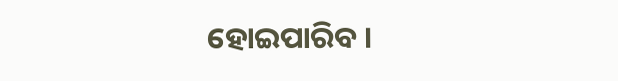ହୋଇପାରିବ ।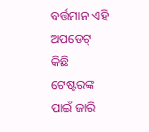ବର୍ତ୍ତମାନ ଏହି ଅପଡେଟ୍ କିଛି ଟେଷ୍ଟରଙ୍କ ପାଇଁ ଜାରି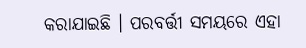କରାଯାଇଛି । ପରବର୍ତ୍ତୀ ସମୟରେ ଏହା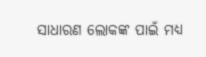ସାଧାରଣ ଲୋକଙ୍କ ପାଇଁ ମଧ୍ୟ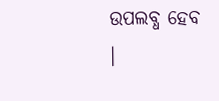ଉପଲବ୍ଧ ହେବ ।